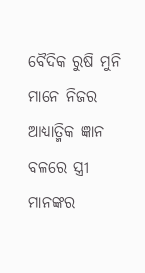ବୈଦିକ ରୁଷି ମୁନି ମାନେ ନିଜର ଆଧ୍ୟାତ୍ମିକ ଜ୍ଞାନ ବଳରେ ସ୍ତ୍ରୀ ମାନଙ୍କର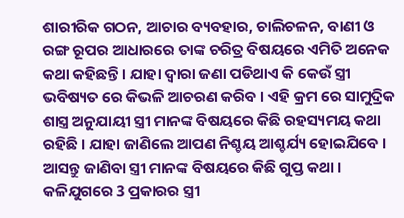ଶାରୀରିକ ଗଠନ, ଆଚାର ବ୍ୟବହାର, ଚାଲିଚଳନ, ବାଣୀ ଓ ରଙ୍ଗ ରୂପର ଆଧାରରେ ତାଙ୍କ ଚରିତ୍ର ବିଷୟରେ ଏମିତି ଅନେକ କଥା କହିଛନ୍ତି । ଯାହା ଦ୍ଵାରା ଜଣା ପଡିଥାଏ କି କେଉଁ ସ୍ତ୍ରୀ ଭବିଷ୍ୟତ ରେ କିଭଳି ଆଚରଣ କରିବ । ଏହି କ୍ରମ ରେ ସାମୁଦ୍ରିକ ଶାସ୍ତ୍ର ଅନୁଯାୟୀ ସ୍ତ୍ରୀ ମାନଙ୍କ ବିଷୟରେ କିଛି ରହସ୍ୟମୟ କଥା ରହିଛି । ଯାହା ଜାଣିଲେ ଆପଣ ନିଶ୍ଚୟ ଆଶ୍ଚର୍ଯ୍ୟ ହୋଇଯିବେ । ଆସନ୍ତୁ ଜାଣିବା ସ୍ତ୍ରୀ ମାନଙ୍କ ବିଷୟରେ କିଛି ଗୁପ୍ତ କଥା ।
କଳିଯୁଗରେ 3 ପ୍ରକାରର ସ୍ତ୍ରୀ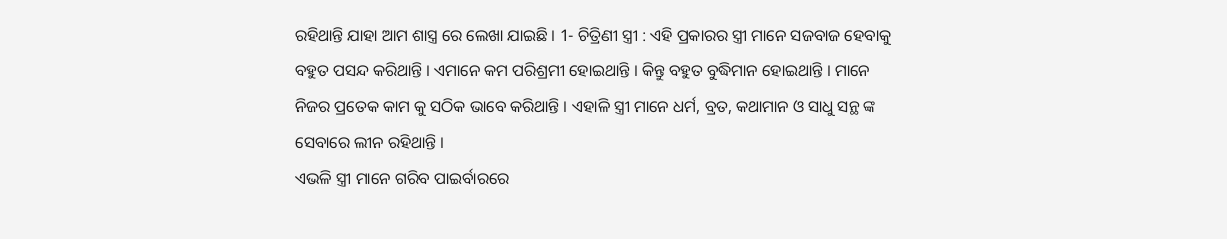ରହିଥାନ୍ତି ଯାହା ଆମ ଶାସ୍ତ୍ର ରେ ଲେଖା ଯାଇଛି । 1- ଚିତ୍ରିଣୀ ସ୍ତ୍ରୀ : ଏହି ପ୍ରକାରର ସ୍ତ୍ରୀ ମାନେ ସଜବାଜ ହେବାକୁ ବହୁତ ପସନ୍ଦ କରିଥାନ୍ତି । ଏମାନେ କମ ପରିଶ୍ରମୀ ହୋଇଥାନ୍ତି । କିନ୍ତୁ ବହୁତ ବୁଦ୍ଧିମାନ ହୋଇଥାନ୍ତି । ମାନେ ନିଜର ପ୍ରତେକ କାମ କୁ ସଠିକ ଭାବେ କରିଥାନ୍ତି । ଏହାଳି ସ୍ତ୍ରୀ ମାନେ ଧର୍ମ, ବ୍ରତ, କଥାମାନ ଓ ସାଧୁ ସନ୍ଥ ଙ୍କ ସେବାରେ ଲୀନ ରହିଥାନ୍ତି ।
ଏଭଳି ସ୍ତ୍ରୀ ମାନେ ଗରିବ ପାଇର୍ବାରରେ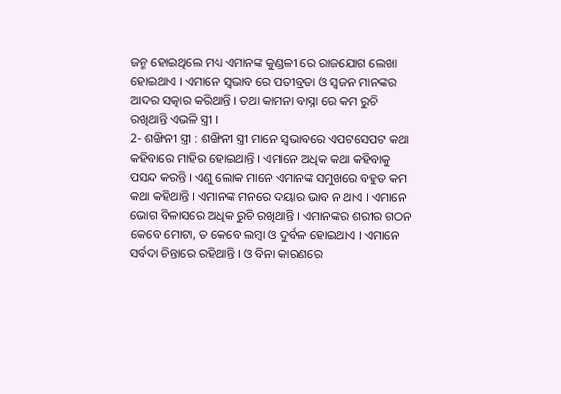ଜନ୍ମ ହୋଇଥିଲେ ମଧ୍ୟ ଏମାନଙ୍କ କୁଣ୍ଡଳୀ ରେ ରାଜଯୋଗ ଲେଖା ହୋଇଥାଏ । ଏମାନେ ସ୍ଵଭାବ ରେ ପତୀବ୍ରତା ଓ ସ୍ଵଜନ ମାନଙ୍କର ଆଦର ସତ୍କାର କରିଥାନ୍ତି । ତଥା କାମନା ବାସ୍ନା ରେ କମ ରୁଚି ରଖିଥାନ୍ତି ଏଭଳି ସ୍ତ୍ରୀ ।
2- ଶଙ୍ଖିନୀ ସ୍ତ୍ରୀ : ଶଙ୍ଖିନୀ ସ୍ତ୍ରୀ ମାନେ ସ୍ଵଭାବରେ ଏପଟସେପଟ କଥା କହିବାରେ ମାହିର ହୋଇଥାନ୍ତି । ଏମାନେ ଅଧିକ କଥା କହିବାକୁ ପସନ୍ଦ କରନ୍ତି । ଏଣୁ ଲୋକ ମାନେ ଏମାନଙ୍କ ସମୁଖରେ ବହୁତ କମ କଥା କହିଥାନ୍ତି । ଏମାନଙ୍କ ମନରେ ଦୟାର ଭାବ ନ ଥାଏ । ଏମାନେ ଭୋଗ ବିଳାସରେ ଅଧିକ ରୁଚି ରଖିଥାନ୍ତି । ଏମାନଙ୍କର ଶରୀର ଗଠନ କେବେ ମୋଟା, ତ କେବେ ଲମ୍ବା ଓ ଦୁର୍ବଳ ହୋଇଥାଏ । ଏମାନେ ସର୍ବଦା ଚିନ୍ତାରେ ରହିଥାନ୍ତି । ଓ ବିନା କାରଣରେ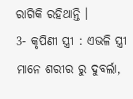ରାଗିକି ରହିଥାନ୍ତି ।
3- କୃପିଣୀ ସ୍ତ୍ରୀ : ଏଭଳି ସ୍ତ୍ରୀ ମାନେ ଶରୀର ରୁ ଦୁବର୍ଲା,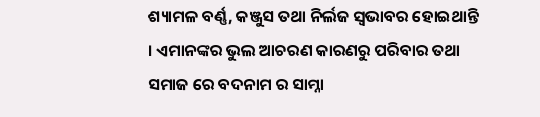ଶ୍ୟାମଳ ବର୍ଣ୍ଣ, କଞ୍ଜୁସ ତଥା ନିର୍ଲଜ ସ୍ଵଭାବର ହୋଇଥାନ୍ତି । ଏମାନଙ୍କର ଭୁଲ ଆଚରଣ କାରଣରୁ ପରିବାର ତଥା ସମାଜ ରେ ବଦନାମ ର ସାମ୍ନା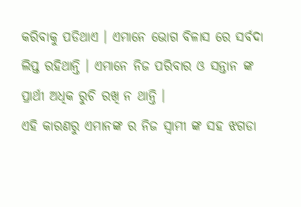କରିବାକୁ ପଡିଥାଏ । ଏମାନେ ଭୋଗ ବିଳାସ ରେ ସର୍ବଦା ଲିପ୍ତ ରହିଥାନ୍ତି । ଏମାନେ ନିଜ ପରିବାର ଓ ସନ୍ତାନ ଙ୍କ ପ୍ରାର୍ଥୀ ଅଧିକ ରୁଚି ରଖି ନ ଥାନ୍ତି ।
ଏହି କାରଣରୁ ଏମାନଙ୍କ ର ନିଜ ସ୍ଵାମୀ ଙ୍କ ସହ ଝଗଡା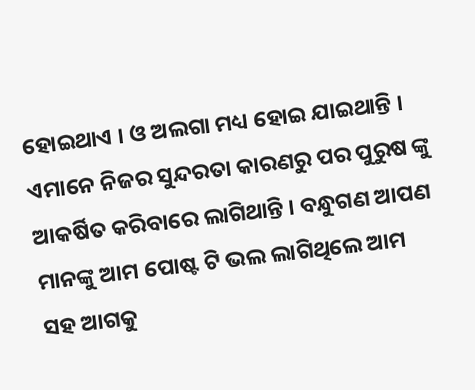ହୋଇଥାଏ । ଓ ଅଲଗା ମଧ୍ୟ ହୋଇ ଯାଇଥାନ୍ତି । ଏମାନେ ନିଜର ସୁନ୍ଦରତା କାରଣରୁ ପର ପୁରୁଷ ଙ୍କୁ ଆକର୍ଷିତ କରିବାରେ ଲାଗିଥାନ୍ତି । ବନ୍ଧୁଗଣ ଆପଣ ମାନଙ୍କୁ ଆମ ପୋଷ୍ଟ ଟି ଭଲ ଲାଗିଥିଲେ ଆମ ସହ ଆଗକୁ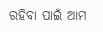ରହିବା ପାଇଁ ଆମ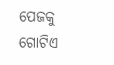ପେଜକୁ ଗୋଟିଏ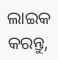ଲାଇକ କରନ୍ତୁ,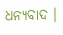ଧନ୍ୟବାଦ ।